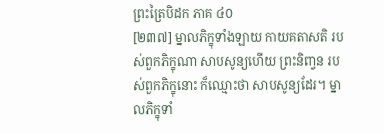ព្រះត្រៃបិដក ភាគ ៤០
[២៣៧] ម្នាលភិក្ខុទាំងឡាយ កាយគតាសតិ របស់ពួកភិក្ខុណា សាបសូន្យហើយ ព្រះនិពា្វន របស់ពួកភិក្ខុនោះ ក៏ឈ្មោះថា សាបសូន្យដែរ។ ម្នាលភិក្ខុទាំ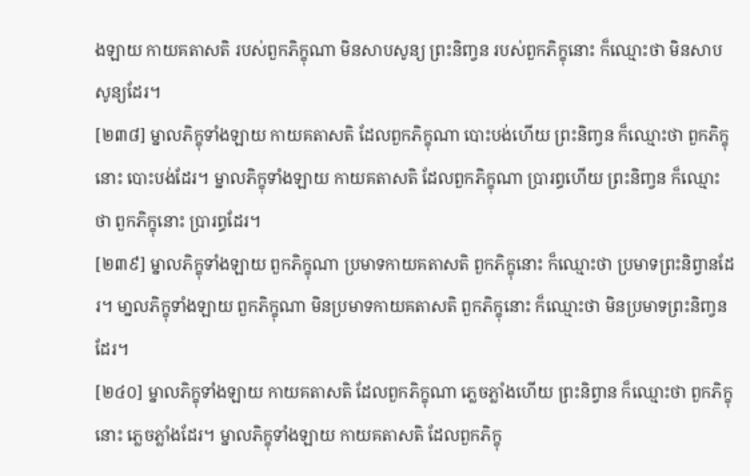ងឡាយ កាយគតាសតិ របស់ពួកភិក្ខុណា មិនសាបសូន្យ ព្រះនិពា្វន របស់ពួកភិក្ខុនោះ ក៏ឈ្មោះថា មិនសាបសូន្យដែរ។
[២៣៨] ម្នាលភិក្ខុទាំងឡាយ កាយគតាសតិ ដែលពួកភិក្ខុណា បោះបង់ហើយ ព្រះនិពា្វន ក៏ឈ្មោះថា ពួកភិក្ខុនោះ បោះបង់ដែរ។ ម្នាលភិក្ខុទាំងឡាយ កាយគតាសតិ ដែលពួកភិក្ខុណា ប្រារព្ធហើយ ព្រះនិពា្វន ក៏ឈ្មោះថា ពួកភិក្ខុនោះ ប្រារព្ធដែរ។
[២៣៩] ម្នាលភិក្ខុទាំងឡាយ ពួកភិក្ខុណា ប្រមាទកាយគតាសតិ ពួកភិក្ខុនោះ ក៏ឈ្មោះថា ប្រមាទព្រះនិព្វានដែរ។ មា្នលភិក្ខុទាំងឡាយ ពួកភិក្ខុណា មិនប្រមាទកាយគតាសតិ ពួកភិក្ខុនោះ ក៏ឈ្មោះថា មិនប្រមាទព្រះនិពា្វនដែរ។
[២៤០] ម្នាលភិក្ខុទាំងឡាយ កាយគតាសតិ ដែលពួកភិក្ខុណា ភ្លេចភ្លាំងហើយ ព្រះនិព្វាន ក៏ឈ្មោះថា ពួកភិក្ខុនោះ ភ្លេចភ្លាំងដែរ។ ម្នាលភិក្ខុទាំងឡាយ កាយគតាសតិ ដែលពួកភិក្ខុ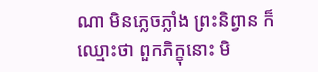ណា មិនភ្លេចភ្លាំង ព្រះនិព្វាន ក៏ឈ្មោះថា ពួកភិក្ខុនោះ មិ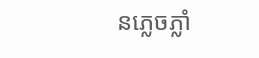នភ្លេចភ្លាំ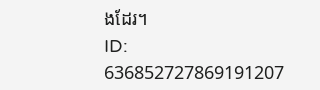ងដែរ។
ID: 636852727869191207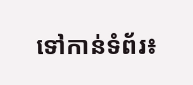ទៅកាន់ទំព័រ៖